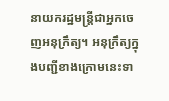នាយករដ្ឋមន្រ្តីជាអ្នកចេញអនុក្រឹត្យ។ អនុក្រឹត្យក្នុងបញ្ជីខាងក្រោមនេះទា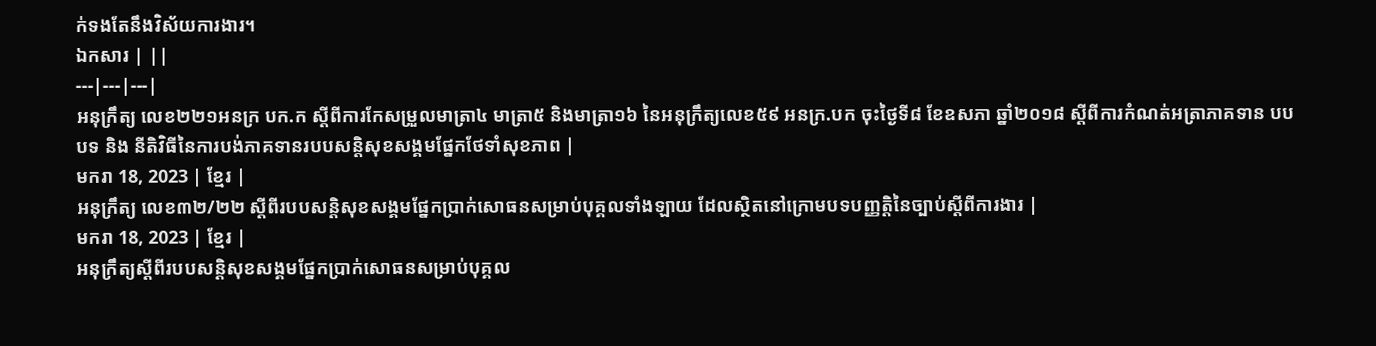ក់ទងតែនឹងវិស័យការងារ។
ឯកសារ | ||
---|---|---|
អនុក្រឹត្យ លេខ២២១អនក្រ បក.ក ស្តីពីការកែសម្រួលមាត្រា៤ មាត្រា៥ និងមាត្រា១៦ នៃអនុក្រឹត្យលេខ៥៩ អនក្រ.បក ចុះថ្ងៃទី៨ ខែឧសភា ឆ្នាំ២០១៨ ស្តីពីការកំណត់អត្រាភាគទាន បបបទ និង នីតិវិធីនៃការបង់ភាគទានរបបសន្តិសុខសង្គមផ្នែកថែទាំសុខភាព |
មករា 18, 2023 | ខ្មែរ |
អនុក្រឹត្យ លេខ៣២/២២ ស្ដីពីរបបសន្តិសុខសង្គមផ្នែកប្រាក់សោធនសម្រាប់បុគ្គលទាំងឡាយ ដែលស្ថិតនៅក្រោមបទបញ្ញត្តិនៃច្បាប់ស្ដីពីការងារ |
មករា 18, 2023 | ខ្មែរ |
អនុក្រឹត្យស្ដីពីរបបសន្ដិសុខសង្គមផ្នែកប្រាក់សោធនសម្រាប់បុគ្គល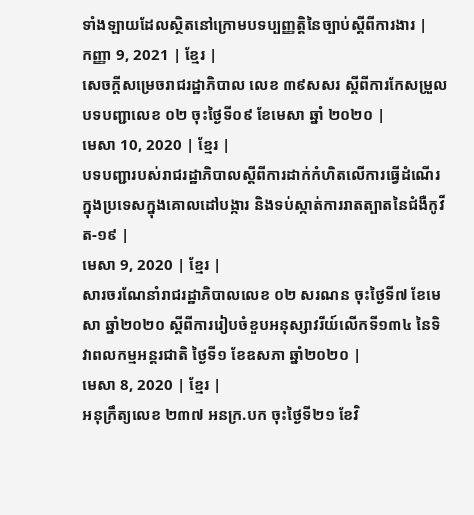ទាំងឡាយដែលស្ថិតនៅក្រោមបទប្បញ្ញត្ដិនៃច្បាប់ស្ដីពីការងារ |
កញ្ញា 9, 2021 | ខ្មែរ |
សេចក្តីសម្រេចរាជរដ្ឋាភិបាល លេខ ៣៩សសរ ស្តីពីការកែសម្រួលបទបញ្ជាលេខ ០២ ចុះថ្ងៃទី០៩ ខែមេសា ឆ្នាំ ២០២០ |
មេសា 10, 2020 | ខ្មែរ |
បទបញ្ជារបស់រាជរដ្ឋាភិបាលស្តីពីការដាក់កំហិតលើការធ្វើដំណើរក្នុងប្រទេសក្នុងគោលដៅបង្ការ និងទប់ស្កាត់ការរាតត្បាតនៃជំងឺកូវីត-១៩ |
មេសា 9, 2020 | ខ្មែរ |
សារចរណែនាំរាជរដ្ឋាភិបាលលេខ ០២ សរណន ចុះថ្ងៃទី៧ ខែមេសា ឆ្នាំ២០២០ ស្តីពីការរៀបចំខួបអនុស្សាវរីយ៍លើកទី១៣៤ នៃទិវាពលកម្មអន្តរជាតិ ថ្ងៃទី១ ខែឧសភា ឆ្នាំ២០២០ |
មេសា 8, 2020 | ខ្មែរ |
អនុក្រឹត្យលេខ ២៣៧ អនក្រ.បក ចុះថ្ងៃទី២១ ខែវិ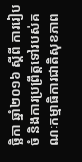ច្ឆិកា ឆ្នាំ២០១៦ ស្ដីពី ការរៀបចំ និងការប្រព្រឹត្តទៅរបស់គណៈកម្មាធិការជាតិសុខភាព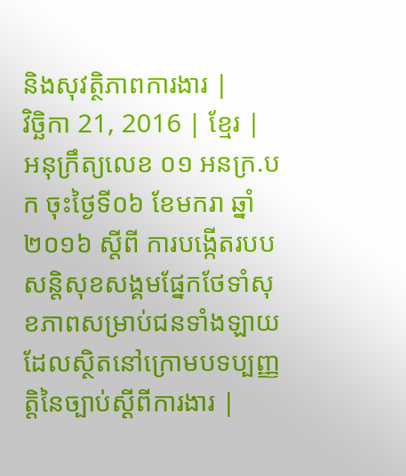និងសុវត្ថិភាពការងារ |
វិច្ឆិកា 21, 2016 | ខ្មែរ |
អនុក្រឹត្យលេខ ០១ អនក្រ.បក ចុះថ្ងៃទី០៦ ខែមករា ឆ្នាំ២០១៦ ស្ដីពី ការបង្កើតរបបសន្តិសុខសង្គមផ្នែកថែទាំសុខភាពសម្រាប់ជនទាំងឡាយដែលស្ថិតនៅក្រោមបទប្បញ្ញត្តិនៃច្បាប់ស្ដីពីការងារ |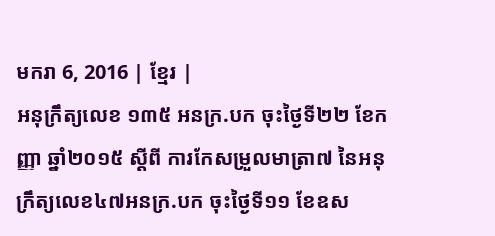មករា 6, 2016 | ខ្មែរ |
អនុក្រឹត្យលេខ ១៣៥ អនក្រ.បក ចុះថ្ងៃទី២២ ខែកញ្ញា ឆ្នាំ២០១៥ ស្ដីពី ការកែសម្រួលមាត្រា៧ នៃអនុក្រឹត្យលេខ៤៧អនក្រ.បក ចុះថ្ងៃទី១១ ខែឧស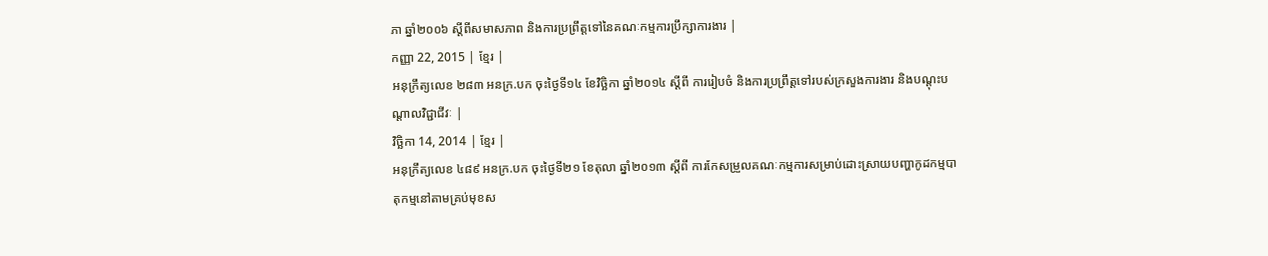ភា ឆ្នាំ២០០៦ ស្ដីពីសមាសភាព និងការប្រព្រឹត្តទៅនៃគណៈកម្មការប្រឹក្សាការងារ |
កញ្ញា 22, 2015 | ខ្មែរ |
អនុក្រឹត្យលេខ ២៨៣ អនក្រ.បក ចុះថ្ងៃទី១៤ ខែវិច្ឆិកា ឆ្នាំ២០១៤ ស្ដីពី ការរៀបចំ និងការប្រព្រឹត្តទៅរបស់ក្រសួងការងារ និងបណ្ដុះបណ្ដាលវិជ្ជាជីវៈ |
វិច្ឆិកា 14, 2014 | ខ្មែរ |
អនុក្រឹត្យលេខ ៤៨៩ អនក្រ.បក ចុះថ្ងៃទី២១ ខែតុលា ឆ្នាំ២០១៣ ស្ដីពី ការកែសម្រួលគណៈកម្មការសម្រាប់ដោះស្រាយបញ្ហាកូដកម្មបាតុកម្មនៅតាមគ្រប់មុខស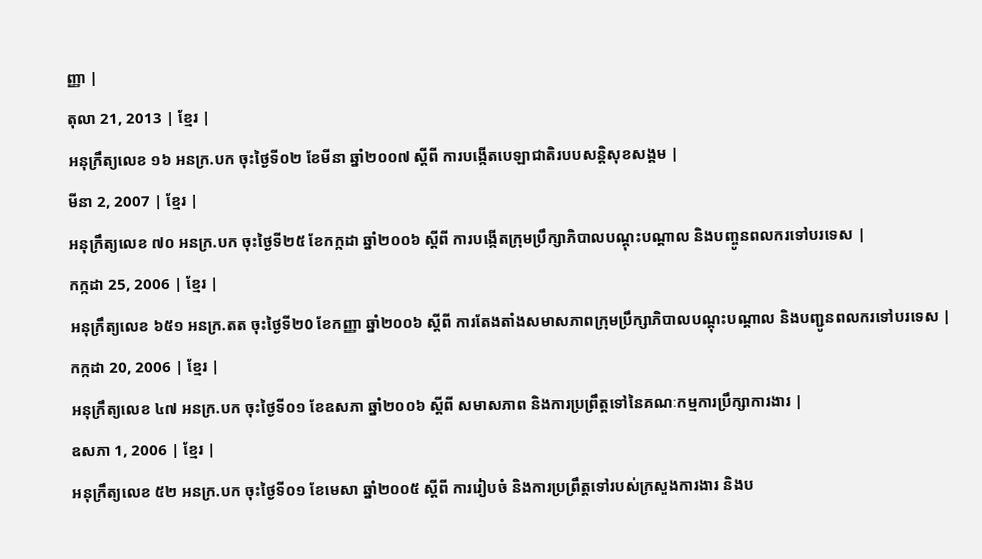ញ្ញា |
តុលា 21, 2013 | ខ្មែរ |
អនុក្រឹត្យលេខ ១៦ អនក្រ.បក ចុះថ្ងៃទី០២ ខែមីនា ឆ្នាំ២០០៧ ស្ដីពី ការបង្កើតបេឡាជាតិរបបសន្តិសុខសង្គម |
មីនា 2, 2007 | ខ្មែរ |
អនុក្រឹត្យលេខ ៧០ អនក្រ.បក ចុះថ្ងៃទី២៥ ខែកក្កដា ឆ្នាំ២០០៦ ស្ដីពី ការបង្កើតក្រុមប្រឹក្សាភិបាលបណ្ដុះបណ្ដាល និងបញ្ចូនពលករទៅបរទេស |
កក្កដា 25, 2006 | ខ្មែរ |
អនុក្រឹត្យលេខ ៦៥១ អនក្រ.តត ចុះថ្ងៃទី២0 ខែកញ្ញា ឆ្នាំ២០០៦ ស្ដីពី ការតែងតាំងសមាសភាពក្រុមប្រឹក្សាភិបាលបណ្ដុះបណ្ដាល និងបញ្ជូនពលករទៅបរទេស |
កក្កដា 20, 2006 | ខ្មែរ |
អនុក្រឹត្យលេខ ៤៧ អនក្រ.បក ចុះថ្ងៃទី០១ ខែឧសភា ឆ្នាំ២០០៦ ស្ដីពី សមាសភាព និងការប្រព្រឹត្តទៅនៃគណៈកម្មការប្រឹក្សាការងារ |
ឧសភា 1, 2006 | ខ្មែរ |
អនុក្រឹត្យលេខ ៥២ អនក្រ.បក ចុះថ្ងៃទី០១ ខែមេសា ឆ្នាំ២០០៥ ស្ដីពី ការរៀបចំ និងការប្រព្រឹត្តទៅរបស់ក្រសួងការងារ និងប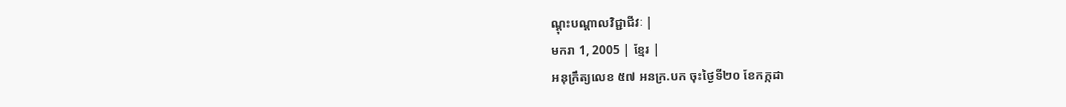ណ្តុះបណ្តាលវិជ្ជាជីវៈ |
មករា 1, 2005 | ខ្មែរ |
អនុក្រឹត្យលេខ ៥៧ អនក្រ.បក ចុះថ្ងៃទី២០ ខែកក្កដា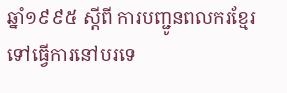ឆ្នាំ១៩៩៥ ស្ដីពី ការបញ្ជូនពលករខ្មែរទៅធ្វើការនៅបរទេ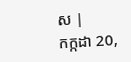ស |
កក្កដា 20,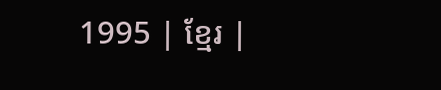1995 | ខ្មែរ |